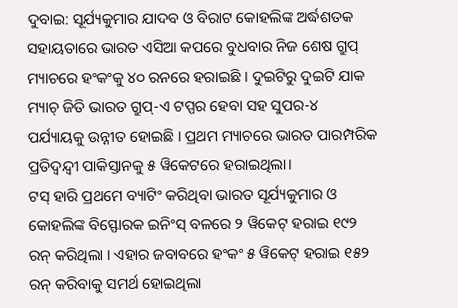ଦୁବାଇ: ସୂର୍ଯ୍ୟକୁମାର ଯାଦବ ଓ ବିରାଟ କୋହଲିଙ୍କ ଅର୍ଦ୍ଧଶତକ ସହାୟତାରେ ଭାରତ ଏସିଆ କପରେ ବୁଧବାର ନିଜ ଶେଷ ଗ୍ରୁପ୍ ମ୍ୟାଚରେ ହଂକଂକୁ ୪୦ ରନରେ ହରାଇଛି । ଦୁଇଟିରୁ ଦୁଇଟି ଯାକ ମ୍ୟାଚ୍ ଜିତି ଭାରତ ଗ୍ରୁପ୍-ଏ ଟପ୍ପର ହେବା ସହ ସୁପର-୪ ପର୍ଯ୍ୟାୟକୁ ଉନ୍ନୀତ ହୋଇଛି । ପ୍ରଥମ ମ୍ୟାଚରେ ଭାରତ ପାରମ୍ପରିକ ପ୍ରତିଦ୍ୱନ୍ଦ୍ୱୀ ପାକିସ୍ତାନକୁ ୫ ୱିକେଟରେ ହରାଇଥିଲା।
ଟସ୍ ହାରି ପ୍ରଥମେ ବ୍ୟାଟିଂ କରିଥିବା ଭାରତ ସୂର୍ଯ୍ୟକୁମାର ଓ କୋହଲିଙ୍କ ବିସ୍ଫୋରକ ଇନିଂସ୍ ବଳରେ ୨ ୱିକେଟ୍ ହରାଇ ୧୯୨ ରନ୍ କରିଥିଲା । ଏହାର ଜବାବରେ ହଂକଂ ୫ ୱିକେଟ୍ ହରାଇ ୧୫୨ ରନ୍ କରିବାକୁ ସମର୍ଥ ହୋଇଥିଲା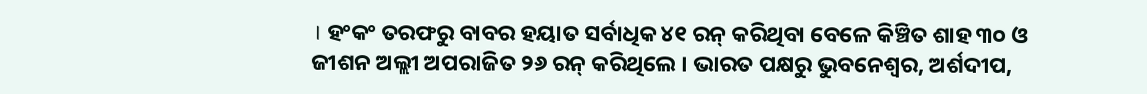। ହଂକଂ ତରଫରୁ ବାବର ହୟାତ ସର୍ବାଧିକ ୪୧ ରନ୍ କରିଥିବା ବେଳେ କିଞ୍ଚିତ ଶାହ ୩୦ ଓ ଜୀଶନ ଅଲ୍ଲୀ ଅପରାଜିତ ୨୬ ରନ୍ କରିଥିଲେ । ଭାରତ ପକ୍ଷରୁ ଭୁବନେଶ୍ୱର, ଅର୍ଶଦୀପ,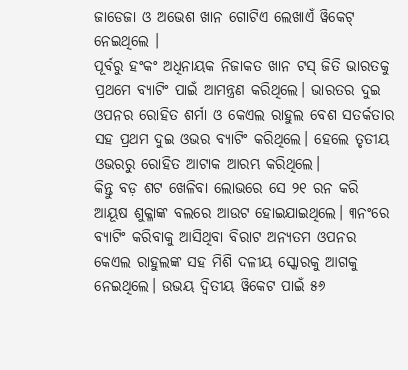ଜାଡେଜା ଓ ଅଭେଶ ଖାନ ଗୋଟିଏ ଲେଖାଏଁ ୱିକେଟ୍ ନେଇଥିଲେ ।
ପୂର୍ବରୁ ହଂକଂ ଅଧିନାୟକ ନିଜାକତ ଖାନ ଟସ୍ ଜିତି ଭାରତକୁ ପ୍ରଥମେ ବ୍ୟାଟିଂ ପାଇଁ ଆମନ୍ତ୍ରଣ କରିଥିଲେ। ଭାରତର ଦୁଇ ଓପନର ରୋହିତ ଶର୍ମା ଓ କେଏଲ ରାହୁଲ ବେଶ ସତର୍କତାର ସହ ପ୍ରଥମ ଦୁଇ ଓଭର ବ୍ୟାଟିଂ କରିଥିଲେ। ହେଲେ ତୃତୀୟ ଓଭରରୁ ରୋହିତ ଆଟାକ ଆରମ୍ଭ କରିଥିଲେ।
କିନ୍ତୁ ବଡ଼ ଶଟ ଖେଳିବା ଲୋଭରେ ସେ ୨୧ ରନ କରି ଆୟୂଷ ଶୁକ୍ଳାଙ୍କ ବଲରେ ଆଉଟ ହୋଇଯାଇଥିଲେ। ୩ନଂରେ ବ୍ୟାଟିଂ କରିବାକୁ ଆସିଥିବା ବିରାଟ ଅନ୍ୟତମ ଓପନର କେଏଲ ରାହୁଲଙ୍କ ସହ ମିଶି ଦଳୀୟ ସ୍କୋରକୁ ଆଗକୁ ନେଇଥିଲେ। ଉଭୟ ଦ୍ୱିତୀୟ ୱିକେଟ ପାଇଁ ୫୬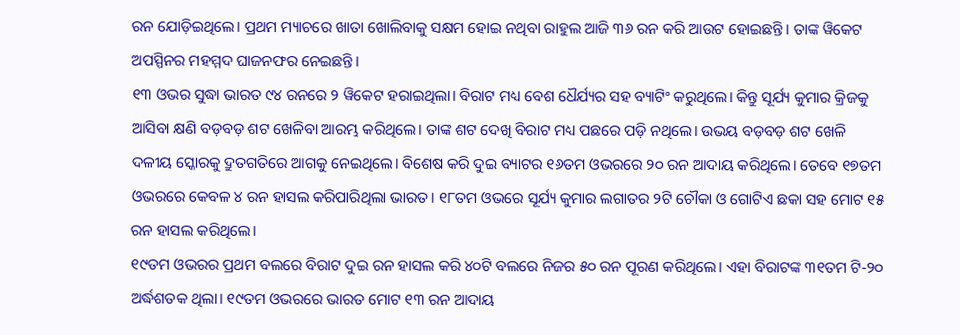ରନ ଯୋଡ଼ିଇଥିଲେ। ପ୍ରଥମ ମ୍ୟାଚରେ ଖାତା ଖୋଲିବାକୁ ସକ୍ଷମ ହୋଇ ନଥିବା ରାହୁଲ ଆଜି ୩୬ ରନ କରି ଆଉଟ ହୋଇଛନ୍ତି। ତାଙ୍କ ୱିକେଟ ଅପସ୍ପିନର ମହମ୍ମଦ ଘାଜନଫର ନେଇଛନ୍ତି।
୧୩ ଓଭର ସୁଦ୍ଧା ଭାରତ ୯୪ ରନରେ ୨ ୱିକେଟ ହରାଇଥିଲା। ବିରାଟ ମଧ୍ୟ ବେଶ ଧୈର୍ଯ୍ୟର ସହ ବ୍ୟାଟିଂ କରୁଥିଲେ। କିନ୍ତୁ ସୂର୍ଯ୍ୟ କୁମାର କ୍ରିଜକୁ ଆସିବା କ୍ଷଣି ବଡ଼ବଡ଼ ଶଟ ଖେଳିବା ଆରମ୍ଭ କରିଥିଲେ। ତାଙ୍କ ଶଟ ଦେଖି ବିରାଟ ମଧ୍ୟ ପଛରେ ପଡ଼ି ନଥିଲେ। ଉଭୟ ବଡ଼ବଡ଼ ଶଟ ଖେଳି ଦଳୀୟ ସ୍କୋରକୁ ଦ୍ରୁତଗତିରେ ଆଗକୁ ନେଇଥିଲେ। ବିଶେଷ କରି ଦୁଇ ବ୍ୟାଟର ୧୬ତମ ଓଭରରେ ୨୦ ରନ ଆଦାୟ କରିଥିଲେ। ତେବେ ୧୭ତମ ଓଭରରେ କେବଳ ୪ ରନ ହାସଲ କରିପାରିଥିଲା ଭାରତ। ୧୮ତମ ଓଭରେ ସୂର୍ଯ୍ୟ କୁମାର ଲଗାତର ୨ଟି ଚୌକା ଓ ଗୋଟିଏ ଛକା ସହ ମୋଟ ୧୫ ରନ ହାସଲ କରିଥିଲେ।
୧୯ତମ ଓଭରର ପ୍ରଥମ ବଲରେ ବିରାଟ ଦୁଇ ରନ ହାସଲ କରି ୪୦ଟି ବଲରେ ନିଜର ୫୦ ରନ ପୂରଣ କରିଥିଲେ। ଏହା ବିରାଟଙ୍କ ୩୧ତମ ଟି-୨୦ ଅର୍ଦ୍ଧଶତକ ଥିଲା। ୧୯ତମ ଓଭରରେ ଭାରତ ମୋଟ ୧୩ ରନ ଆଦାୟ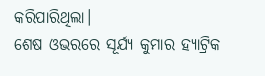କରିପାରିଥିଲା।
ଶେଷ ଓଭରରେ ସୂର୍ଯ୍ୟ କୁମାର ହ୍ୟାଟ୍ରିକ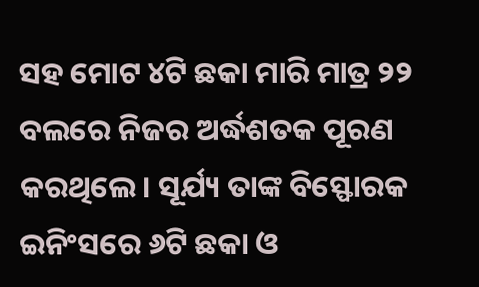ସହ ମୋଟ ୪ଟି ଛକା ମାରି ମାତ୍ର ୨୨ ବଲରେ ନିଜର ଅର୍ଦ୍ଧଶତକ ପୂରଣ କରଥିଲେ। ସୂର୍ଯ୍ୟ ତାଙ୍କ ବିସ୍ଫୋରକ ଇନିଂସରେ ୬ଟି ଛକା ଓ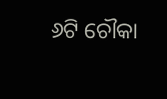୬ଟି ଚୌକା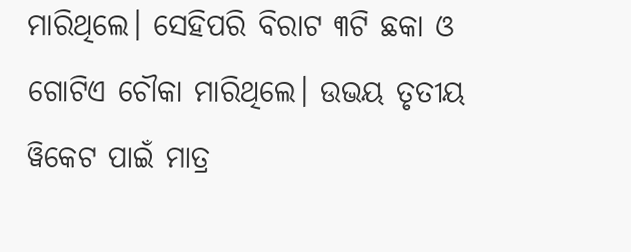ମାରିଥିଲେ। ସେହିପରି ବିରାଟ ୩ଟି ଛକା ଓ ଗୋଟିଏ ଚୌକା ମାରିଥିଲେ। ଉଭୟ ତୃତୀୟ ୱିକେଟ ପାଇଁ ମାତ୍ର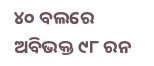୪୦ ବଲରେ ଅବିଭକ୍ତ ୯୮ ରନ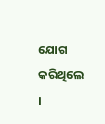ଯୋଗ କରିଥିଲେ ।